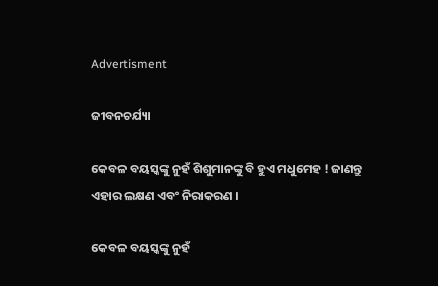Advertisment

ଜୀବନଚର୍ଯ୍ୟା

କେବଳ ବୟସ୍କଙ୍କୁ ନୁହଁ ଶିଶୁମାନଙ୍କୁ ବି ହୁଏ ମଧୁମେହ ! ଜାଣନ୍ତୁ ଏହାର ଲକ୍ଷଣ ଏବଂ ନିରାକରଣ ।

କେବଳ ବୟସ୍କଙ୍କୁ ନୁହଁ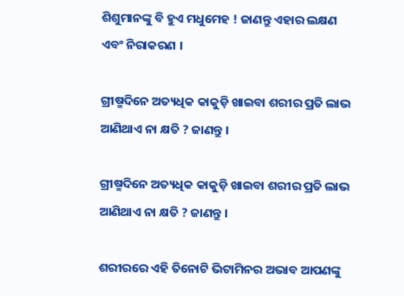ଶିଶୁମାନଙ୍କୁ ବି ହୁଏ ମଧୁମେହ ! ଜାଣନ୍ତୁ ଏହାର ଲକ୍ଷଣ ଏବଂ ନିରାକରଣ ।

ଗ୍ରୀଷ୍ମଦିନେ ଅତ୍ୟଧିକ କାକୁଡ଼ି ଖାଇବା ଶରୀର ପ୍ରତି ଲାଭ ଆଣିଥାଏ ନା କ୍ଷତି ? ଜାଣନ୍ତୁ ।

ଗ୍ରୀଷ୍ମଦିନେ ଅତ୍ୟଧିକ କାକୁଡ଼ି ଖାଇବା ଶରୀର ପ୍ରତି ଲାଭ ଆଣିଥାଏ ନା କ୍ଷତି ? ଜାଣନ୍ତୁ ।

ଶରୀରରେ ଏହି ତିନୋଟି ଭିଟାମିନର ଅଭାବ ଆପଣଙ୍କୁ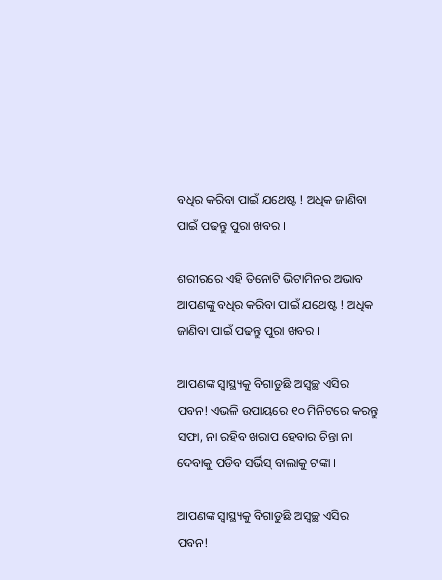ବଧିର କରିବା ପାଇଁ ଯଥେଷ୍ଟ ! ଅଧିକ ଜାଣିବା ପାଇଁ ପଢନ୍ତୁ ପୁରା ଖବର ।

ଶରୀରରେ ଏହି ତିନୋଟି ଭିଟାମିନର ଅଭାବ ଆପଣଙ୍କୁ ବଧିର କରିବା ପାଇଁ ଯଥେଷ୍ଟ ! ଅଧିକ ଜାଣିବା ପାଇଁ ପଢନ୍ତୁ ପୁରା ଖବର ।

ଆପଣଙ୍କ ସ୍ୱାସ୍ଥ୍ୟକୁ ବିଗାଡୁଛି ଅସ୍ୱଚ୍ଛ ଏସିର ପବନ! ଏଭଳି ଉପାୟରେ ୧୦ ମିନିଟରେ କରନ୍ତୁ ସଫା, ନା ରହିବ ଖରାପ ହେବାର ଚିନ୍ତା ନା ଦେବାକୁ ପଡିବ ସର୍ଭିସ୍ ବାଲାକୁ ଟଙ୍କା ।

ଆପଣଙ୍କ ସ୍ୱାସ୍ଥ୍ୟକୁ ବିଗାଡୁଛି ଅସ୍ୱଚ୍ଛ ଏସିର ପବନ!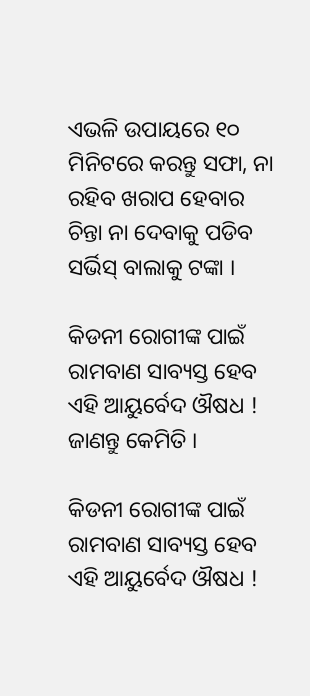ଏଭଳି ଉପାୟରେ ୧୦ ମିନିଟରେ କରନ୍ତୁ ସଫା, ନା ରହିବ ଖରାପ ହେବାର ଚିନ୍ତା ନା ଦେବାକୁ ପଡିବ ସର୍ଭିସ୍ ବାଲାକୁ ଟଙ୍କା ।

କିଡନୀ ରୋଗୀଙ୍କ ପାଇଁ ରାମବାଣ ସାବ୍ୟସ୍ତ ହେବ ଏହି ଆୟୁର୍ବେଦ ଔଷଧ ! ଜାଣନ୍ତୁ କେମିତି ।

କିଡନୀ ରୋଗୀଙ୍କ ପାଇଁ ରାମବାଣ ସାବ୍ୟସ୍ତ ହେବ ଏହି ଆୟୁର୍ବେଦ ଔଷଧ !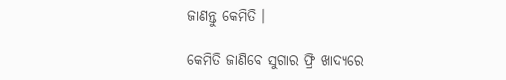ଜାଣନ୍ତୁ କେମିତି ।

କେମିତି ଜାଣିବେ ସୁଗାର ଫ୍ରି ଖାଦ୍ୟରେ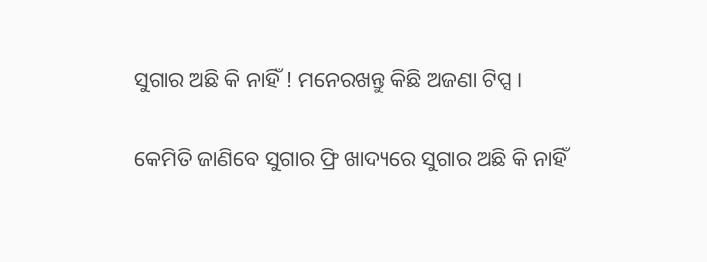ସୁଗାର ଅଛି କି ନାହିଁ ! ମନେରଖନ୍ତୁ କିଛି ଅଜଣା ଟିପ୍ସ ।

କେମିତି ଜାଣିବେ ସୁଗାର ଫ୍ରି ଖାଦ୍ୟରେ ସୁଗାର ଅଛି କି ନାହିଁ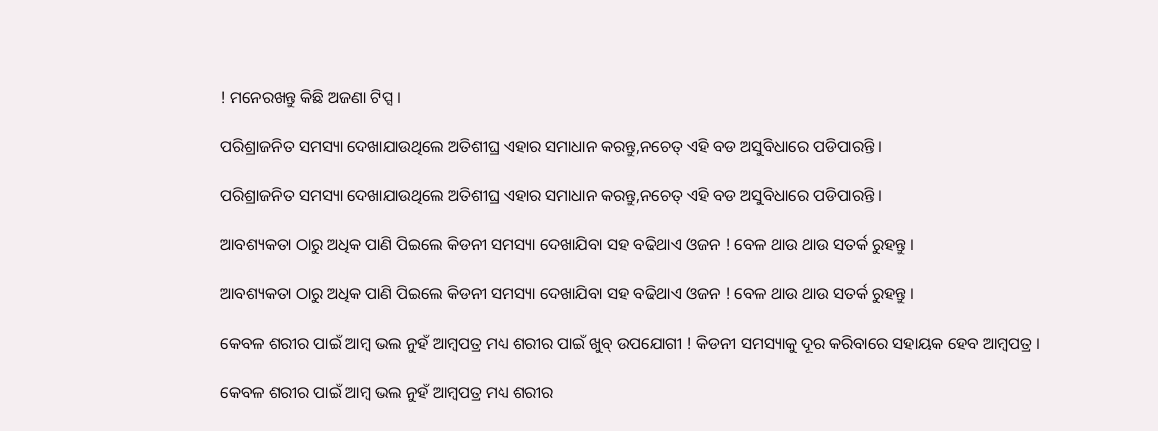! ମନେରଖନ୍ତୁ କିଛି ଅଜଣା ଟିପ୍ସ ।

ପରିଶ୍ରାଜନିତ ସମସ୍ୟା ଦେଖାଯାଉଥିଲେ ଅତିଶୀଘ୍ର ଏହାର ସମାଧାନ କରନ୍ତୁ,ନଚେତ୍ ଏହି ବଡ ଅସୁବିଧାରେ ପଡିପାରନ୍ତି ।

ପରିଶ୍ରାଜନିତ ସମସ୍ୟା ଦେଖାଯାଉଥିଲେ ଅତିଶୀଘ୍ର ଏହାର ସମାଧାନ କରନ୍ତୁ,ନଚେତ୍ ଏହି ବଡ ଅସୁବିଧାରେ ପଡିପାରନ୍ତି ।

ଆବଶ୍ୟକତା ଠାରୁ ଅଧିକ ପାଣି ପିଇଲେ କିଡନୀ ସମସ୍ୟା ଦେଖାଯିବା ସହ ବଢିଥାଏ ଓଜନ ! ବେଳ ଥାଉ ଥାଉ ସତର୍କ ରୁହନ୍ତୁ ।

ଆବଶ୍ୟକତା ଠାରୁ ଅଧିକ ପାଣି ପିଇଲେ କିଡନୀ ସମସ୍ୟା ଦେଖାଯିବା ସହ ବଢିଥାଏ ଓଜନ ! ବେଳ ଥାଉ ଥାଉ ସତର୍କ ରୁହନ୍ତୁ ।

କେବଳ ଶରୀର ପାଇଁ ଆମ୍ବ ଭଲ ନୁହଁ ଆମ୍ବପତ୍ର ମଧ୍ୟ ଶରୀର ପାଇଁ ଖୁବ୍ ଉପଯୋଗୀ ! କିଡନୀ ସମସ୍ୟାକୁ ଦୂର କରିବାରେ ସହାୟକ ହେବ ଆମ୍ବପତ୍ର ।

କେବଳ ଶରୀର ପାଇଁ ଆମ୍ବ ଭଲ ନୁହଁ ଆମ୍ବପତ୍ର ମଧ୍ୟ ଶରୀର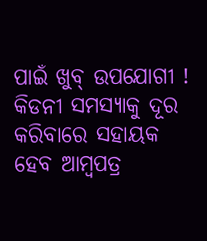ପାଇଁ ଖୁବ୍ ଉପଯୋଗୀ ! କିଡନୀ ସମସ୍ୟାକୁ ଦୂର କରିବାରେ ସହାୟକ ହେବ ଆମ୍ବପତ୍ର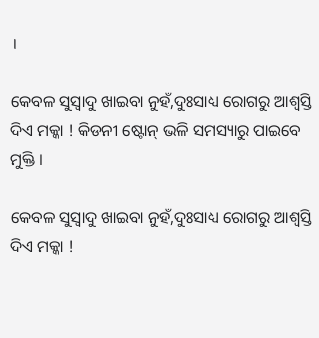।

କେବଳ ସୁସ୍ୱାଦୁ ଖାଇବା ନୁହଁ,ଦୁଃସାଧ୍ୟ ରୋଗରୁ ଆଶ୍ୱସ୍ତି ଦିଏ ମକ୍କା ! କିଡନୀ ଷ୍ଟୋନ୍ ଭଳି ସମସ୍ୟାରୁ ପାଇବେ ମୁକ୍ତି ।

କେବଳ ସୁସ୍ୱାଦୁ ଖାଇବା ନୁହଁ,ଦୁଃସାଧ୍ୟ ରୋଗରୁ ଆଶ୍ୱସ୍ତି ଦିଏ ମକ୍କା !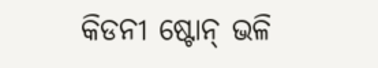କିଡନୀ ଷ୍ଟୋନ୍ ଭଳି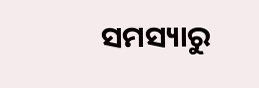ସମସ୍ୟାରୁ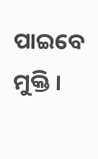ପାଇବେ ମୁକ୍ତି ।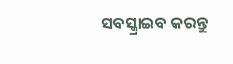ସବସ୍କ୍ରାଇବ କରନ୍ତୁ